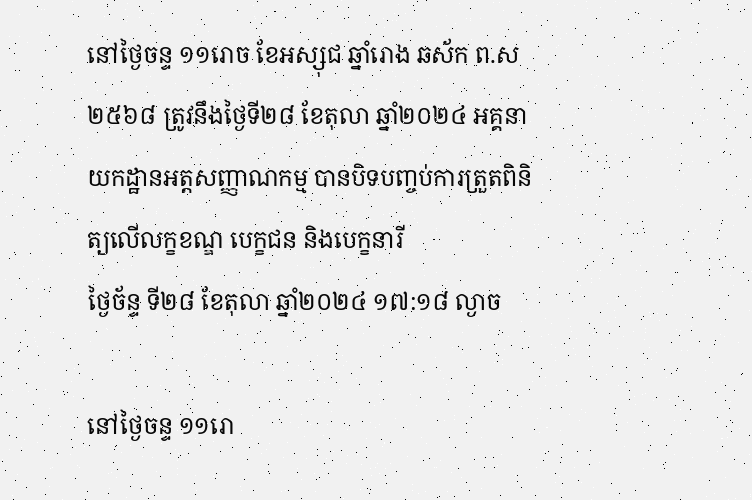នៅថ្ងៃចន្ទ ១១រោច ខែអស្សុជ ឆ្នាំរោង ឆស័ក ព.ស ២៥៦៨ ត្រូវនឹងថ្ងៃទី២៨ ខែតុលា ឆ្នាំ២០២៤ អគ្គនាយកដ្ឋានអត្តសញ្ញាណកម្ម បានបិទបញ្ចប់ការត្រួតពិនិត្យលើលក្ខខណ្ឌ បេក្ខជន និងបេក្ខនារី
ថ្ងៃច័ន្ទ ទី២៨ ខែតុលា ឆ្នាំ២០២៤ ១៧:១៨ ល្ងាច

នៅថ្ងៃចន្ទ ១១រោ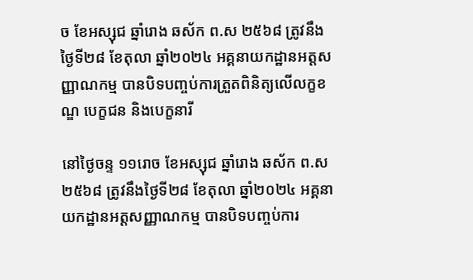ច ខែអស្សុជ ឆ្នាំរោង ឆស័ក ព.ស ២៥៦៨ ត្រូវនឹងថ្ងៃទី២៨ ខែតុលា ឆ្នាំ២០២៤ អគ្គនាយកដ្ឋានអត្តសញ្ញាណកម្ម បានបិទបញ្ចប់ការត្រួតពិនិត្យលើលក្ខខណ្ឌ បេក្ខជន និងបេក្ខនារី

នៅថ្ងៃចន្ទ ១១រោច ខែអស្សុជ ឆ្នាំរោង ឆស័ក ព.ស ២៥៦៨ ត្រូវនឹងថ្ងៃទី២៨ ខែតុលា ឆ្នាំ២០២៤ អគ្គនាយកដ្ឋានអត្តសញ្ញាណកម្ម បានបិទបញ្ចប់ការ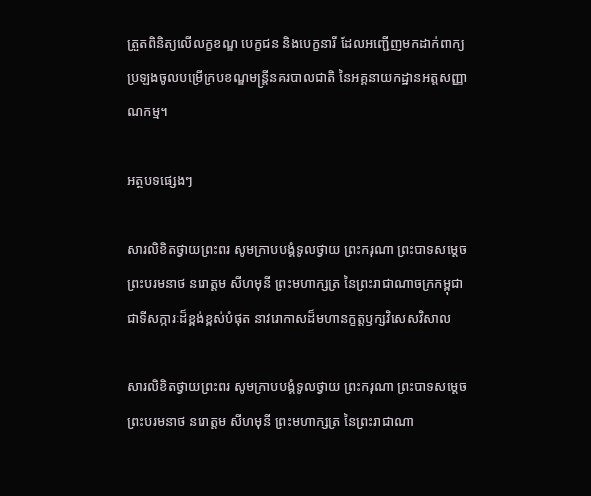ត្រួតពិនិត្យលើលក្ខខណ្ឌ បេក្ខជន និងបេក្ខនារី ដែលអញ្ជើញមកដាក់ពាក្យប្រឡងចូលបម្រើក្របខណ្ឌមន្រ្តីនគរបាលជាតិ នៃអគ្គនាយកដ្ឋានអត្តសញ្ញាណកម្ម។

អត្ថបទផ្សេងៗ

សារលិខិតថ្វាយព្រះពរ សូមក្រាបបង្គំទូលថ្វាយ ព្រះករុណា ព្រះបាទសម្តេចព្រះបរមនាថ នរោត្តម សីហមុនី ព្រះមហាក្សត្រ នៃព្រះរាជាណាចក្រកម្ពុជា ជាទីសក្ការៈដ៏ខ្ពង់ខ្ពស់បំផុត នាវរោកាសដ៏មហានក្ខត្តឫក្សវិសេសវិសាល

សារលិខិតថ្វាយព្រះពរ សូមក្រាបបង្គំទូលថ្វាយ ព្រះករុណា ព្រះបាទសម្តេចព្រះបរមនាថ នរោត្តម សីហមុនី ព្រះមហាក្សត្រ នៃព្រះរាជាណា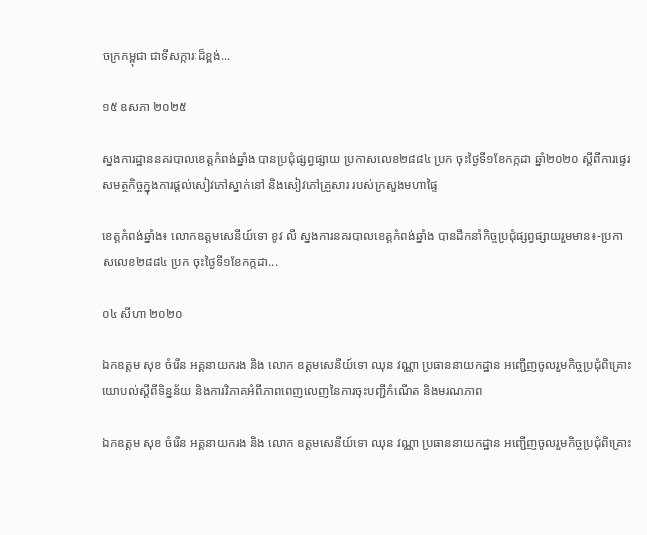ចក្រកម្ពុជា ជាទីសក្ការៈដ៏ខ្ពង់...

១៥ ឧសភា ២០២៥

ស្នងការដ្ឋាននគរបាលខេត្តកំពង់ឆ្នាំង បានប្រជុំផ្សព្វផ្សាយ ប្រកាសលេខ២៨៨៤ ប្រក ចុះថ្ងៃទី១ខែកក្កដា ឆ្នាំ២០២០ ស្ដីពីការផ្ទេរសមត្ថកិច្ចក្នុងការផ្ដល់សៀវភៅស្នាក់នៅ និងសៀវភៅគ្រួសារ របស់ក្រសួងមហាផ្ទៃ

ខេត្តកំពង់ឆ្នាំង៖ លោកឧត្តមសេនីយ៍ទោ ខូវ លី ស្នងការនគរបាលខេត្តកំពង់ឆ្នាំង បានដឹកនាំកិច្ចប្រជុំផ្សព្វផ្សាយរួមមាន៖-ប្រកាសលេខ២៨៨៤ ប្រក ចុះថ្ងៃទី១ខែកក្កដា...

០៤ សីហា ២០២០

ឯកឧត្ដម សុខ ចំរើន អគ្គនាយករង និង លោក ឧត្តមសេនីយ៍ទោ ឈុន វណ្ណា ប្រធាននាយកដ្ឋាន អញ្ជើញចូលរួមកិច្ចប្រជុំពិគ្រោះយោបល់ស្ដីពីទិន្នន័យ និងការវិភាគអំពីភាពពេញលេញនៃការចុះបញ្ជីកំណើត និងមរណភាព

ឯកឧត្ដម សុខ ចំរើន អគ្គនាយករង និង លោក ឧត្តមសេនីយ៍ទោ ឈុន វណ្ណា ប្រធាននាយកដ្ឋាន អញ្ជើញចូលរួមកិច្ចប្រជុំពិគ្រោះ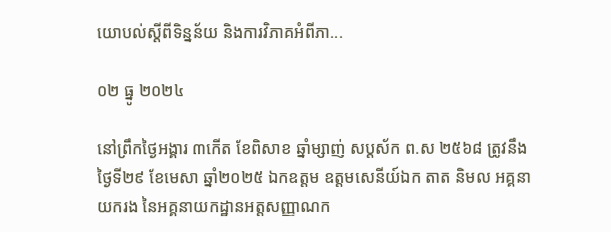យោបល់ស្ដីពីទិន្នន័យ និងការវិភាគអំពីភា...

០២ ធ្នូ ២០២៤

នៅព្រឹកថ្ងៃអង្គារ ៣កើត ខែពិសាខ ឆ្នាំម្សាញ់ សប្ដស័ក ព.ស ២៥៦៨ ត្រូវនឹងថ្ងៃទី២៩ ខែមេសា ឆ្នាំ២០២៥ ឯកឧត្តម ឧត្តមសេនីយ៍ឯក តាត និមល អគ្គនាយករង នៃអគ្គនាយកដ្ឋានអត្តសញ្ញាណក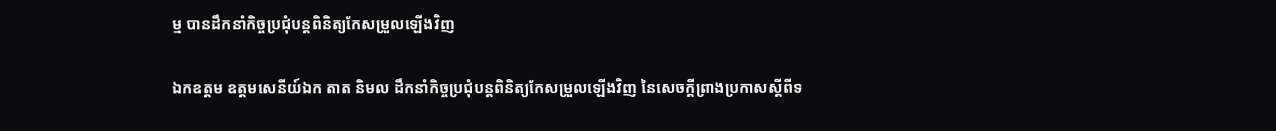ម្ម បានដឹកនាំកិច្ចប្រជុំបន្តពិនិត្យកែសម្រួលឡើងវិញ

ឯកឧត្តម ឧត្តមសេនីយ៍ឯក តាត និមល ដឹកនាំកិច្ចប្រជុំបន្តពិនិត្យកែសម្រួលឡើងវិញ នៃសេចក្ដីព្រាងប្រកាសស្ដីពីទ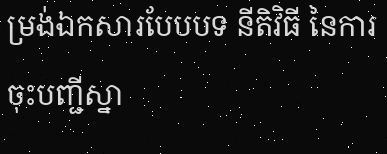ម្រង់ឯកសារបែបបទ នីតិវិធី នៃការចុះបញ្ជីស្នា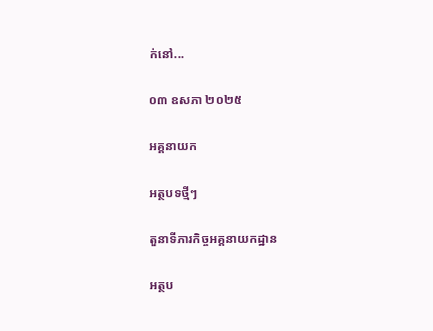ក់នៅ...

០៣ ឧសភា ២០២៥

អគ្គនាយក

អត្ថបទថ្មីៗ

តួនាទីភារកិច្ចអគ្គនាយកដ្ឋាន

អត្ថប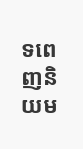ទពេញនិយម